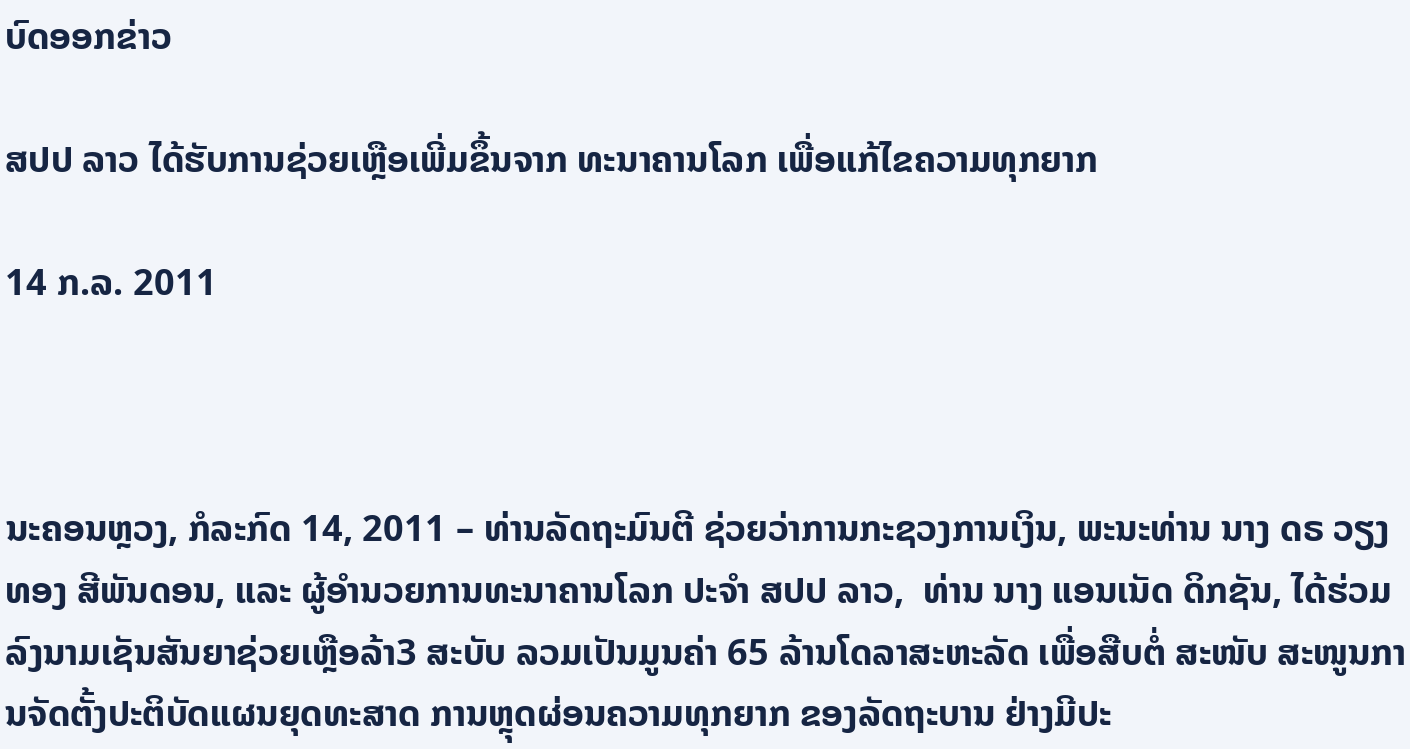ບົດອອກຂ່າວ

ສປປ ລາວ ໄດ້ຮັບການຊ່ວຍເຫຼືອເພີ່ມຂຶ້ນຈາກ ທະນາຄານໂລກ ເພື່ອແກ້ໄຂຄວາມທຸກຍາກ

14 ກ.ລ. 2011



ນະຄອນຫຼວງ, ກໍລະກົດ 14, 2011 – ທ່ານລັດຖະມົນຕີ ຊ່ວຍວ່າການກະຊວງການເງິນ, ພະນະທ່ານ ນາງ ດຣ ວຽງທອງ ສີພັນດອນ, ແລະ ຜູ້ອໍານວຍການທະນາຄານໂລກ ປະຈໍາ ສປປ ລາວ,  ທ່ານ ນາງ ແອນເນັດ ດິກຊັນ, ໄດ້ຮ່ວມ ລົງນາມເຊັນສັນຍາຊ່ວຍເຫຼືອລ້າ3 ສະບັບ ລວມເປັນມູນຄ່າ 65 ລ້ານໂດລາສະຫະລັດ ເພື່ອສືບຕໍ່ ສະໜັບ ສະໜູນການຈັດຕັ້ງປະຕິບັດແຜນຍຸດທະສາດ ການຫຼຸດຜ່ອນຄວາມທຸກຍາກ ຂອງລັດຖະບານ ຢ່າງມີປະ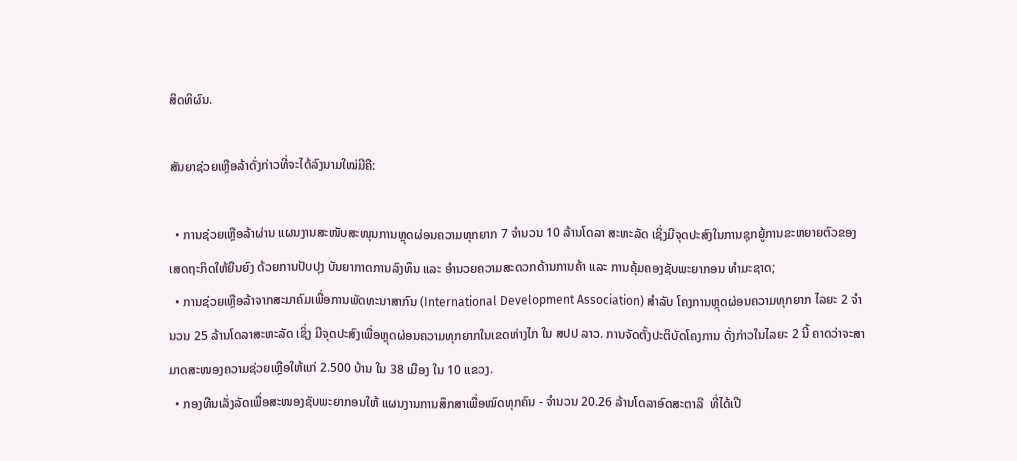ສິດທິຜົນ.

ສັນຍາຊ່ວຍເຫຼືອລ້າດັ່ງກ່າວທີ່ຈະໄດ້ລົງນາມໃໝ່ມີຄື:

  • ການຊ່ວຍເຫຼືອລ້າຜ່ານ ແຜນງານສະໜັບສະໜຸນການຫຼຸດຜ່ອນຄວາມທຸກຍາກ 7 ຈໍານວນ 10 ລ້ານໂດລາ ສະຫະລັດ ເຊິ່ງມີຈຸດປະສົງໃນການຊຸກຍູ້ການຂະຫຍາຍຕົວຂອງເສດຖະກິດໃຫ້ຍືນຍົງ ດ້ວຍການປັບປຸງ ບັນຍາກາດການລົງທຶນ ແລະ ອຳນວຍຄວາມສະດວກດ້ານການຄ້າ ແລະ ການຄຸ້ມຄອງຊັບພະຍາກອນ ທຳມະຊາດ;
  • ການຊ່ວຍເຫຼືອລ້າຈາກສະມາຄົມເພື່ອການພັດທະນາສາກົນ (International Development Association) ສຳລັບ ໂຄງການຫຼຸດຜ່ອນຄວາມທຸກຍາກ ໄລຍະ 2 ຈຳນວນ 25 ລ້ານໂດລາສະຫະລັດ ເຊິ່ງ ມີຈຸດປະສົງເພື່ອຫຼຸດຜ່ອນຄວາມທຸກຍາກໃນເຂດຫ່າງໄກ ໃນ ສປປ ລາວ. ການຈັດຕັ້ງປະຕິບັດໂຄງການ ດັ່ງກ່າວໃນໄລຍະ 2 ນີ້ ຄາດວ່າຈະສາມາດສະໜອງຄວາມຊ່ວຍເຫຼືອໃຫ້ແກ່ 2.500 ບ້ານ ໃນ 38 ເມືອງ ໃນ 10 ແຂວງ.
  • ກອງທືນເລັ່ງລັດເພື່ອສະໜອງຊັບພະຍາກອນໃຫ້ ແຜນງານການສຶກສາເພື່ອໝົດທຸກຄົນ - ຈຳນວນ 20.26 ລ້ານໂດລາອົດສະຕາລີ  ທີ່ໄດ້ເປີ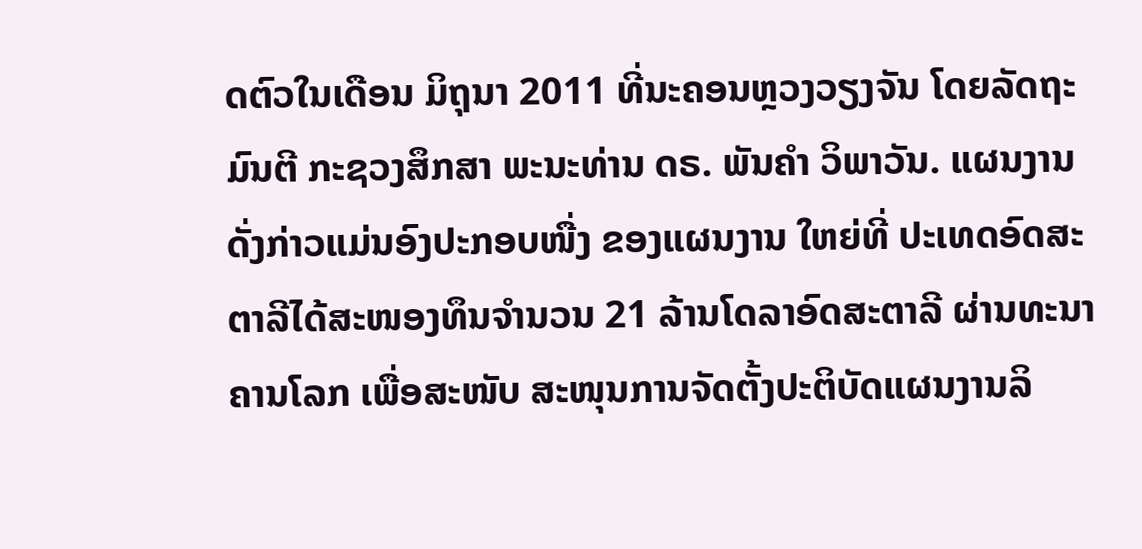ດຕົວໃນເດືອນ ມິຖຸນາ 2011 ທີ່ນະຄອນຫຼວງວຽງຈັນ ໂດຍລັດຖະມົນຕີ ກະຊວງສຶກສາ ພະນະທ່ານ ດຣ. ພັນຄຳ ວິພາວັນ. ແຜນງານດັ່ງກ່າວແມ່ນອົງປະກອບໜື່ງ ຂອງແຜນງານ ໃຫຍ່ທີ່ ປະເທດອົດສະຕາລີໄດ້ສະໜອງທຶນຈຳນວນ 21 ລ້ານໂດລາອົດສະຕາລີ ຜ່ານທະນາຄານໂລກ ເພື່ອສະໜັບ ສະໜຸນການຈັດຕັ້ງປະຕິບັດແຜນງານລິ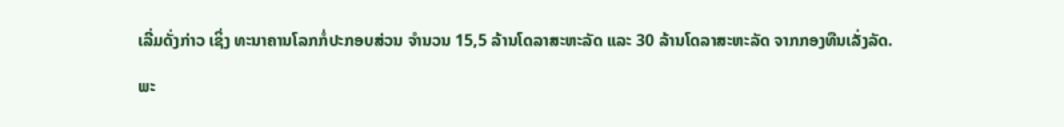ເລີ່ມດັ່ງກ່າວ ເຊິ່ງ ທະນາຄານໂລກກໍ່ປະກອບສ່ວນ ຈຳນວນ 15,5 ລ້ານໂດລາສະຫະລັດ ແລະ 30 ລ້ານໂດລາສະຫະລັດ ຈາກກອງທືນເລັ່ງລັດ.

ພະ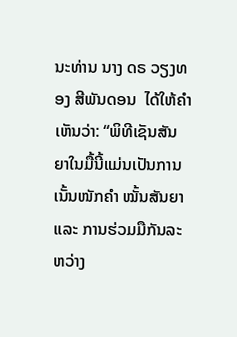ນະທ່ານ ນາງ ດຣ ວຽງທອງ ສີພັນດອນ  ໄດ້ໃຫ້ຄຳເຫັນວ່າ: “ພິທີເຊັນສັນຍາໃນມື້ນີ້ແມ່ນເປັນການເນັ້ນໜັກຄຳ ໝັ້ນສັນຍາ ແລະ ການຮ່ວມມືກັນລະຫວ່າງ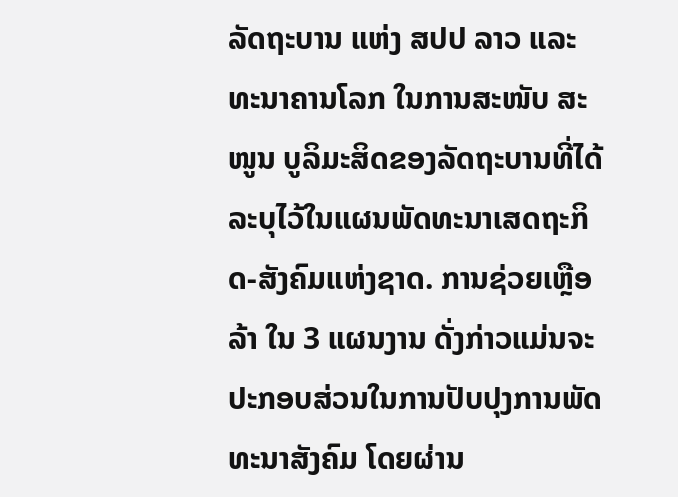ລັດຖະບານ ແຫ່ງ ສປປ ລາວ ແລະ ທະນາຄານໂລກ ໃນການສະໜັບ ສະໜູນ ບູລິມະສິດຂອງລັດຖະບານທີ່ໄດ້ລະບຸໄວ້ໃນແຜນພັດທະນາເສດຖະກິດ-ສັງຄົມແຫ່ງຊາດ. ການຊ່ວຍເຫຼືອລ້າ ໃນ 3 ແຜນງານ ດັ່ງກ່າວແມ່ນຈະປະກອບສ່ວນໃນການປັບປຸງການພັດທະນາສັງຄົມ ໂດຍຜ່ານ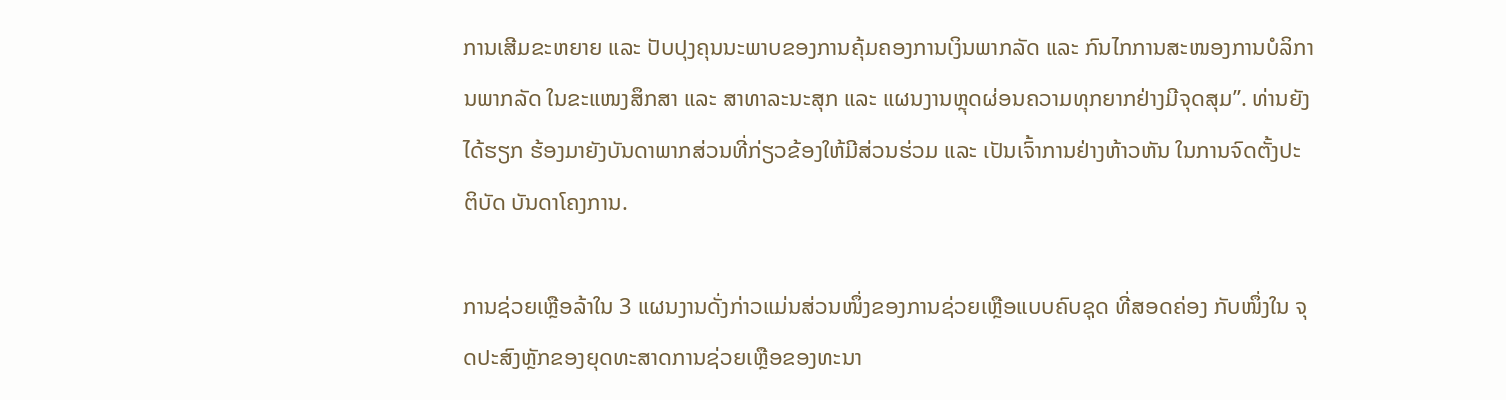ການເສີມຂະຫຍາຍ ແລະ ປັບປຸງຄຸນນະພາບຂອງການຄຸ້ມຄອງການເງິນພາກລັດ ແລະ ກົນໄກການສະໜອງການບໍລິການພາກລັດ ໃນຂະແໜງສຶກສາ ແລະ ສາທາລະນະສຸກ ແລະ ແຜນງານຫຼຸດຜ່ອນຄວາມທຸກຍາກຢ່າງມີຈຸດສຸມ”. ທ່ານຍັງໄດ້ຮຽກ ຮ້ອງມາຍັງບັນດາພາກສ່ວນທີ່ກ່ຽວຂ້ອງໃຫ້ມີສ່ວນຮ່ວມ ແລະ ເປັນເຈົ້າການຢ່າງຫ້າວຫັນ ໃນການຈົດຕັ້ງປະຕິບັດ ບັນດາໂຄງການ.

ການຊ່ວຍເຫຼືອລ້າໃນ 3 ແຜນງານດັ່ງກ່າວແມ່ນສ່ວນໜຶ່ງຂອງການຊ່ວຍເຫຼືອແບບຄົບຊຸດ ທີ່ສອດຄ່ອງ ກັບໜຶ່ງໃນ ຈຸດປະສົງຫຼັກຂອງຍຸດທະສາດການຊ່ວຍເຫຼືອຂອງທະນາ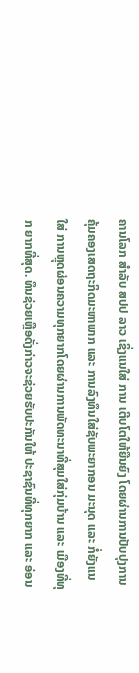ຄານໂລກ ສຳລັບ ສປປ ລາວ ເຊິ່ງແນໃສ່ ການ ເຕີບໂຕໃຫ້ຍືນຍົງ ໂດຍຜ່ານການປັບປຸງການຄຸ້ມຄອງເສດຖະກິດມະຫາພາກ ແລະ ການລົງທຶນໃສ່ຊັບພະຍາກອນ ມະນຸດ ແລະ ກໍ່ຍັງແນໃສ່ ການຫຼຸດຜ່ອນຄວາມທຸກຍາກໂດຍຜ່ານການພັດທະນາທີ່ສຸມໃສ່ກຸ່ມບ້ານ ແລະ ເມືອງທີ່ທຸກ ຍາກທີ່ສຸດ. ທຶນຊ່ວຍເຫຼືອດັ່ງກ່າວຈະຊ່ວຍຮັບປະກັນໃຫ້ ປະຊາຊົນທີ່ທຸກຍາກ ແລະ ອ່ອນ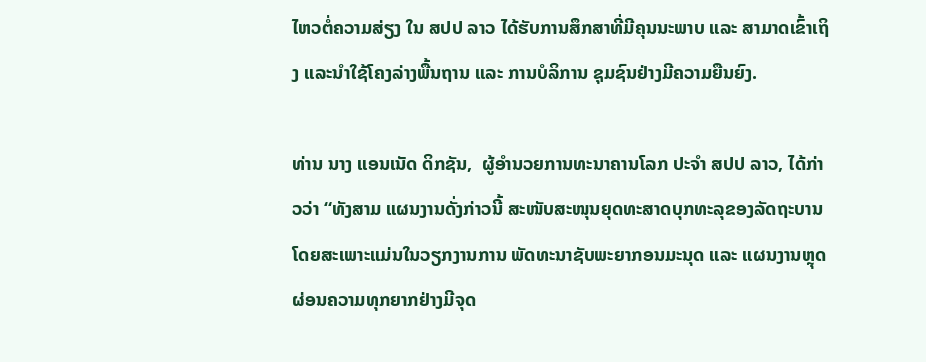ໄຫວຕໍ່ຄວາມສ່ຽງ ໃນ ສປປ ລາວ ໄດ້ຮັບການສຶກສາທີ່ມີຄຸນນະພາບ ແລະ ສາມາດເຂົ້າເຖິງ ແລະນຳໃຊ້ໂຄງລ່າງພື້ນຖານ ແລະ ການບໍລິການ ຊຸມຊົນຢ່າງມີຄວາມຍືນຍົງ.

ທ່ານ ນາງ ແອນເນັດ ດິກຊັນ,  ຜູ້ອໍານວຍການທະນາຄານໂລກ ປະຈໍາ ສປປ ລາວ, ໄດ້ກ່າວວ່າ “ທັງສາມ ແຜນງານດັ່ງກ່າວນີ້ ສະໜັບສະໜຸນຍຸດທະສາດບຸກທະລຸຂອງລັດຖະບານ ໂດຍສະເພາະແມ່ນໃນວຽກງານການ ພັດທະນາຊັບພະຍາກອນມະນຸດ ແລະ ແຜນງານຫຼຸດຜ່ອນຄວາມທຸກຍາກຢ່າງມີຈຸດ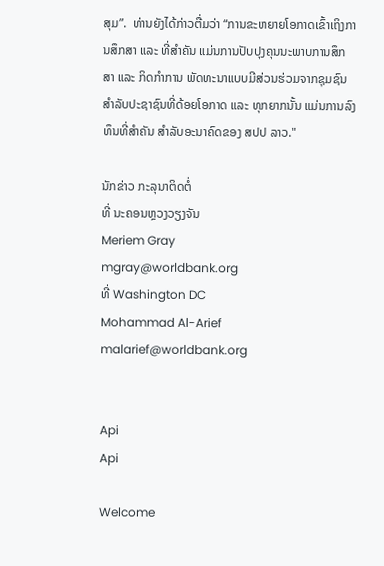ສຸມ”.  ທ່ານຍັງໄດ້ກ່າວຕື່ມວ່າ “ການຂະຫຍາຍໂອກາດເຂົ້າເຖິງການສຶກສາ ແລະ ທີ່ສຳຄັນ ແມ່ນການປັບປຸງຄຸນນະພາບການສຶກສາ ແລະ ກິດກຳການ ພັດທະນາແບບມີສ່ວນຮ່ວມຈາກຊຸມຊົນ ສຳລັບປະຊາຊົນທີ່ດ້ອຍໂອກາດ ແລະ ທຸກຍາກນັ້ນ ແມ່ນການລົງທຶນທີ່ສຳຄັນ ສຳລັບອະນາຄົດຂອງ ສປປ ລາວ."

ນັກຂ່າວ ກະລຸນາຕິດຕໍ່
ທີ່ ນະຄອນຫຼວງວຽງຈັນ
Meriem Gray
mgray@worldbank.org
ທີ່ Washington DC
Mohammad Al-Arief
malarief@worldbank.org


Api
Api

Welcome